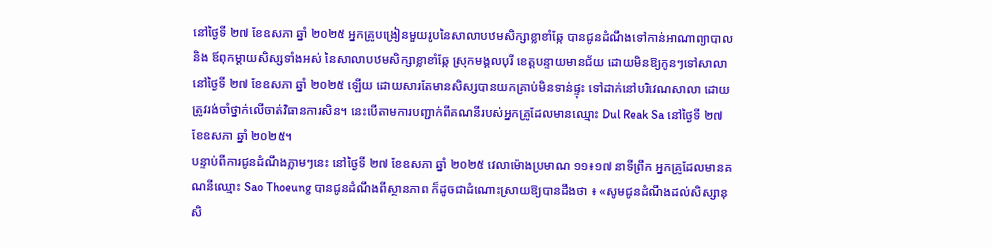នៅថ្ងៃទី ២៧ ខែឧសភា ឆ្នាំ ២០២៥ អ្នកគ្រូបង្រៀនមួយរូបនៃសាលាបឋមសិក្សាខ្លាខាំឆ្កែ បានជូនដំណឹងទៅកាន់អាណាព្យាបាល និង ឪពុកម្ដាយសិស្សទាំងអស់ នៃសាលាបឋមសិក្សាខ្លាខាំឆ្កែ ស្រុកមង្គលបុរី ខេត្តបន្ទាយមានជ័យ ដោយមិនឱ្យកូនៗទៅសាលានៅថ្ងៃទី ២៧ ខែឧសភា ឆ្នាំ ២០២៥ ឡើយ ដោយសារតែមានសិស្សបានយកគ្រាប់មិនទាន់ផ្ទុះ ទៅដាក់នៅបរិវេណសាលា ដោយត្រូវរង់ចាំថ្នាក់លើចាត់វិធានការសិន។ នេះបើតាមការបញ្ជាក់ពីគណនីរបស់អ្នកគ្រូដែលមានឈ្មោះ Dul Reak Sa នៅថ្ងៃទី ២៧ ខែឧសភា ឆ្នាំ ២០២៥។
បន្ទាប់ពីការជូនដំណឹងភ្លាមៗនេះ នៅថ្ងៃទី ២៧ ខែឧសភា ឆ្នាំ ២០២៥ វេលាម៉ោងប្រមាណ ១១៖១៧ នាទីព្រឹក អ្នកគ្រូដែលមានគណនីឈ្មោះ Sao Thoeung បានជូនដំណឹងពីស្ថានភាព ក៏ដូចជាដំណោះស្រាយឱ្យបានដឹងថា ៖ «សូមជូនដំណឹងដល់សិស្សានុសិ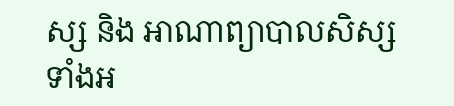ស្ស និង អាណាព្យាបាលសិស្សទាំងអ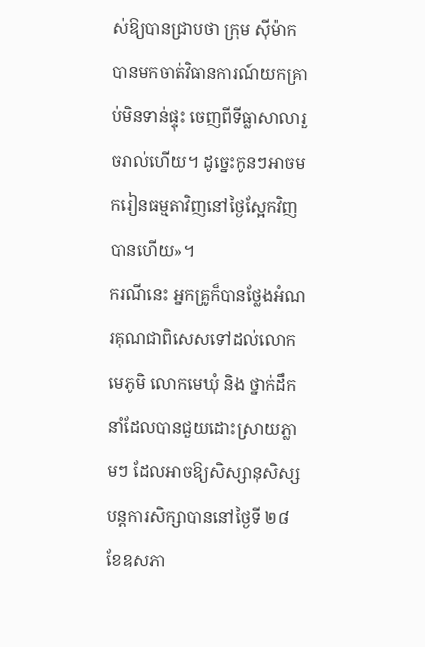ស់ឱ្យបានជ្រាបថា ក្រុម ស៊ីម៉ាក បានមកចាត់វិធានការណ៍យកគ្រាប់មិនទាន់ផ្ទុះ ចេញពីទីធ្លាសាលារួចរាល់ហើយ។ ដូច្នេះកូនៗអាចមករៀនធម្មតាវិញនៅថ្ងៃស្អែកវិញបានហើយ»។
ករណីនេះ អ្នកគ្រូក៏បានថ្លែងអំណរគុណជាពិសេសទៅដល់លោកមេភូមិ លោកមេឃុំ និង ថ្នាក់ដឹកនាំដែលបានជួយដោះស្រាយភ្លាមៗ ដែលអាចឱ្យសិស្សានុសិស្សបន្តការសិក្សាបាននៅថ្ងៃទី ២៨ ខែឧសភា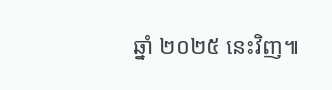ឆ្នាំ ២០២៥ នេះវិញ៕